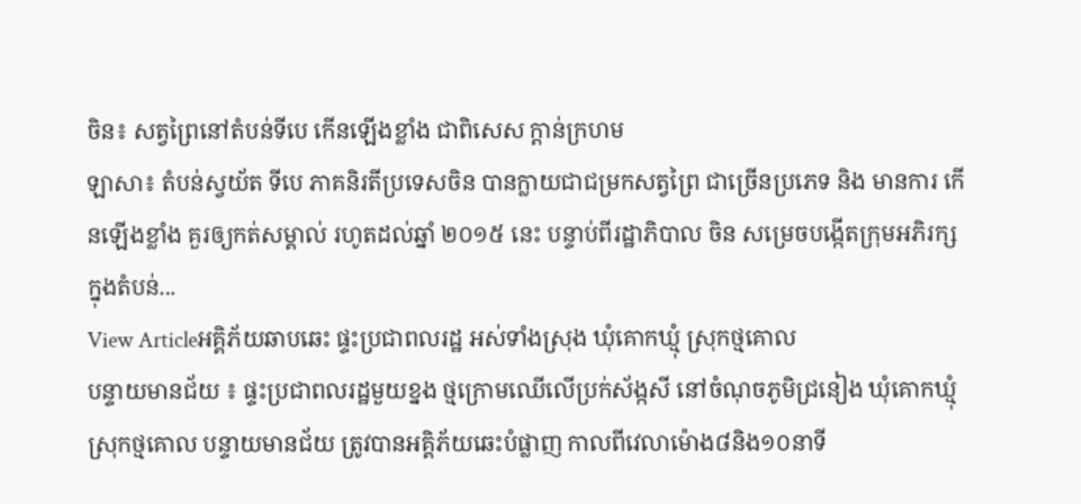ចិន៖ សត្វព្រៃនៅតំបន់ទីបេ កើនឡើងខ្លាំង ជាពិសេស ក្តាន់ក្រហម
ឡាសា៖ តំបន់ស្វយ័ត ទីបេ ភាគនិរតីប្រទេសចិន បានក្លាយជាជម្រកសត្វព្រៃ ជាច្រើនប្រភេទ និង មានការ កើនឡើងខ្លាំង គួរឲ្យកត់សម្គាល់ រហូតដល់ឆ្នាំ ២០១៥ នេះ បន្ទាប់ពីរដ្ឋាភិបាល ចិន សម្រេចបង្កើតក្រុមអភិរក្ស ក្នុងតំបន់...
View Articleអគ្គិភ័យឆាបឆេះ ផ្ទះប្រជាពលរដ្ឋ អស់ទាំងស្រុង ឃុំគោកឃ្មុំ ស្រុកថ្មគោល
បន្ទាយមានជ័យ ៖ ផ្ទះប្រជាពលរដ្ឋមួយខ្នង ថ្មក្រោមឈើលើប្រក់ស័ង្កសី នៅចំណុចភូមិជ្រនៀង ឃុំគោកឃ្មុំ ស្រុកថ្មគោល បន្ទាយមានជ័យ ត្រូវបានអគ្គិភ័យឆេះបំផ្លាញ កាលពីវេលាម៉ោង៨និង១០នាទី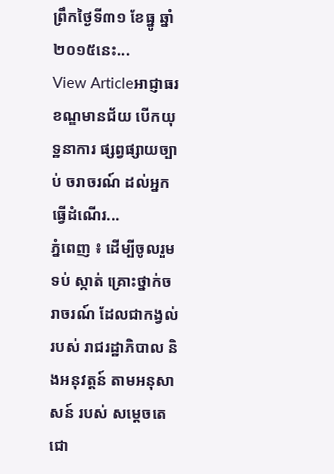ព្រឹកថ្ងៃទី៣១ ខែធ្នូ ឆ្នាំ២០១៥នេះ...
View Articleអាជ្ញាធរ ខណ្ឌមានជ័យ បើកយុទ្ឋនាការ ផ្សព្វផ្សាយច្បាប់ ចរាចរណ៍ ដល់អ្នកធ្វើដំណើរ...
ភ្នំពេញ ៖ ដើម្បីចូលរួមទប់ ស្កាត់ គ្រោះថ្នាក់ចរាចរណ៍ ដែលជាកង្វល់ របស់ រាជរដ្ឋាភិបាល និងអនុវត្តន៍ តាមអនុសាសន៍ របស់ សម្តេចតេជោ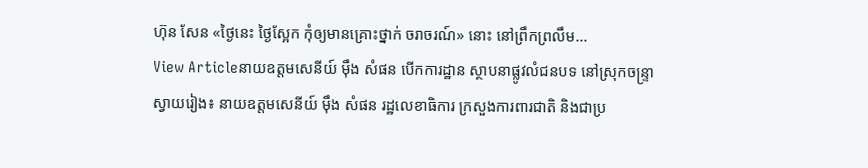ហ៊ុន សែន «ថ្ងៃនេះ ថ្ងៃស្អែក កុំឲ្យមានគ្រោះថ្នាក់ ចរាចរណ៍» នោះ នៅព្រឹកព្រលឹម...
View Articleនាយឧត្តមសេនីយ៍ ម៉ឹង សំផន បើកការដ្ឋាន ស្ថាបនាផ្លូវលំជនបទ នៅស្រុកចន្ទ្រា
ស្វាយរៀង៖ នាយឧត្តមសេនីយ៍ ម៉ឹង សំផន រដ្ឋលេខាធិការ ក្រសួងការពារជាតិ និងជាប្រ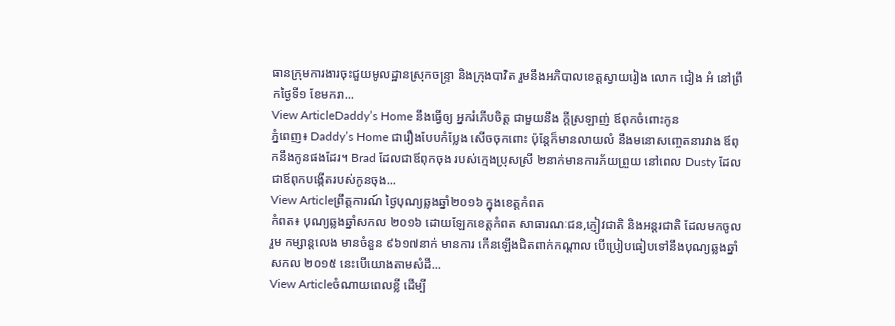ធានក្រុមការងារចុះជួយមូលដ្ឋានស្រុកចន្ទ្រា និងក្រុងបាវិត រួមនឹងអភិបាលខេត្តស្វាយរៀង លោក ជៀង អំ នៅព្រឹកថ្ងៃទី១ ខែមករា...
View ArticleDaddy’s Home នឹងធ្វើឲ្យ អ្នករំភើបចិត្ត ជាមួយនឹង ក្តីស្រឡាញ់ ឪពុកចំពោះកូន
ភ្នំពេញ៖ Daddy’s Home ជារឿងបែបកំប្លែង សើចចុកពោះ ប៉ុន្តែក៏មានលាយលំ នឹងមនោសញ្ចេតនារវាង ឪពុកនឹងកូនផងដែរ។ Brad ដែលជាឪពុកចុង របស់ក្មេងប្រុសស្រី ២នាក់មានការភ័យព្រួយ នៅពេល Dusty ដែលជាឪពុកបង្កើតរបស់កូនចុង...
View Articleព្រឹត្តការណ៍ ថ្ងៃបុណ្យឆ្លងឆ្នាំ២០១៦ ក្នុងខេត្តកំពត
កំពត៖ បុណ្យឆ្លងឆ្នាំសកល ២០១៦ ដោយឡែកខេត្តកំពត សាធារណៈជន,ភ្ញៀវជាតិ និងអន្តរជាតិ ដែលមកចូលរួម កម្សាន្តលេង មានចំនួន ៩៦១៧នាក់ មានការ កើនឡើងជិតពាក់កណ្តាល បើប្រៀបធៀបទៅនឹងបុណ្យឆ្លងឆ្នាំសកល ២០១៥ នេះបើយោងតាមសំដី...
View Articleចំណាយពេលខ្លី ដើម្បី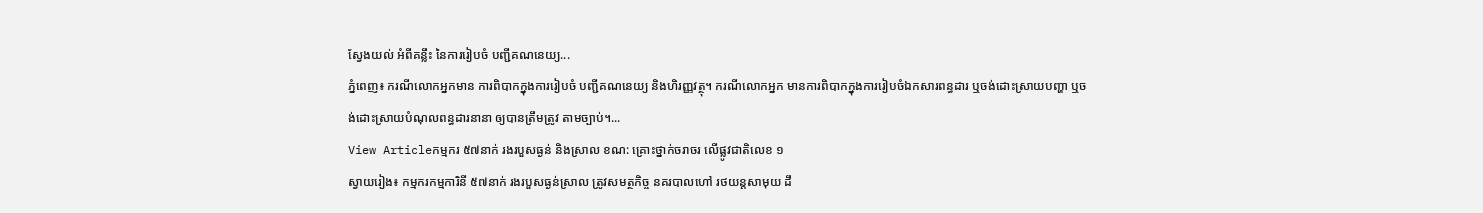ស្វែងយល់ អំពីគន្លឹះ នៃការរៀបចំ បញ្ជីគណនេយ្យ...
ភ្នំពេញ៖ ករណីលោកអ្នកមាន ការពិបាកក្នុងការរៀបចំ បញ្ជីគណនេយ្យ និងហិរញ្ញវត្ថុ។ ករណីលោកអ្នក មានការពិបាកក្នុងការរៀបចំឯកសារពន្ធដារ ឬចង់ដោះស្រាយបញ្ហា ឬចង់ដោះស្រាយបំណុលពន្ធដារនានា ឲ្យបានត្រឹមត្រូវ តាមច្បាប់។...
View Articleកម្មករ ៥៧នាក់ រងរបួសធ្ងន់ និងស្រាល ខណ: គ្រោះថ្នាក់ចរាចរ លើផ្លូវជាតិលេខ ១
ស្វាយរៀង៖ កម្មករកម្មការិនី ៥៧នាក់ រងរបួសធ្ងន់ស្រាល ត្រូវសមត្ថកិច្ច នគរបាលហៅ រថយន្តសាមុយ ដឹ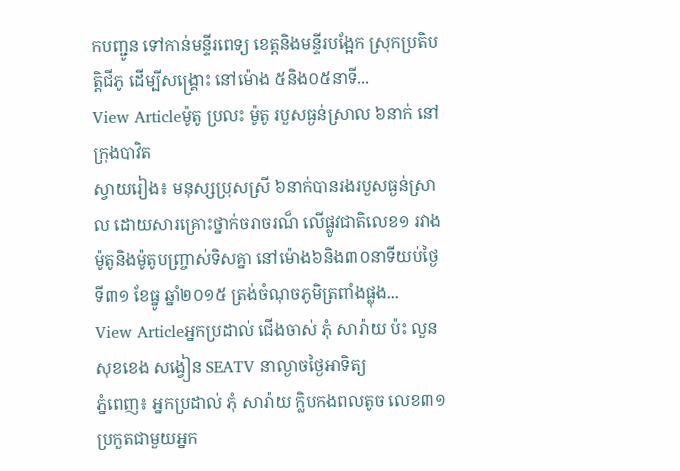កបញ្ជូន ទៅកាន់មន្ទីរពេទ្យ ខេត្តនិងមន្ទីរបង្អែក ស្រុកប្រតិបត្តិជីភូ ដើម្បីសង្គ្រោះ នៅម៉ោង ៥និង០៥នាទី...
View Articleម៉ូតូ ប្រលះ ម៉ូតូ របួសធ្ងន់ស្រាល ៦នាក់ នៅក្រុងបាវិត
ស្វាយរៀង៖ មនុស្សប្រុសស្រី ៦នាក់បានរងរបួសធ្ងន់ស្រាល ដោយសារគ្រោះថ្នាក់ចរាចរណ៏ លើផ្លូវជាតិលេខ១ រវាងម៉ូតូនិងម៉ូតូបញ្រ្ចាស់ទិសគ្នា នៅម៉ោង៦និង៣០នាទីយប់ថ្ងៃទី៣១ ខែធ្នូ ឆ្នាំ២០១៥ ត្រង់ចំណុចភូមិត្រពាំងផ្លុង...
View Articleអ្នកប្រដាល់ ជើងចាស់ ភុំ សារ៉ាយ ប៉ះ លួន សុខខេង សង្វៀន SEATV នាល្ងាចថ្ងៃអាទិត្យ
ភ្នំពេញ៖ អ្នកប្រដាល់ ភុំ សារ៉ាយ ក្លិបកងពលតូច លេខ៣១ ប្រកួតជាមួយអ្នក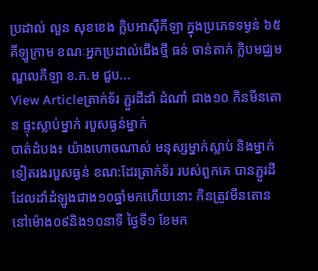ប្រដាល់ លួន សុខខេង ក្លិបអាស៊ីកីឡា ក្នុងប្រភេទទម្ងន់ ៦៥គីឡូក្រាម ខណៈអ្នកប្រដាល់ជើងថ្មី ធន់ ចាន់តាក់ ក្លិបមជ្ឈមណ្ឌលកីឡា ខ.ភ.ម ជួប...
View Articleត្រាក់ទ័រ ភ្ជួរដីដាំ ដំណាំ ជាង១០ កិនមីនតោន ផ្ទុះស្លាប់ម្នាក់ របួសធ្ងន់ម្នាក់
បាត់ដំបង៖ យ៉ាងហោចណាស់ មនុស្សម្នាក់ស្លាប់ និងម្នាក់ទៀតរងរបួសធ្ងន់ ខណ:ដែរត្រាក់ទ័រ របស់ពួកគេ បានភ្ជួរដី ដែលដាំដំឡូងជាង១០ឆ្នាំមកហើយនោះ កិនត្រូវមីនតោន នៅម៉ោង០៩និង១០នាទី ថ្ងៃទី១ ខែមក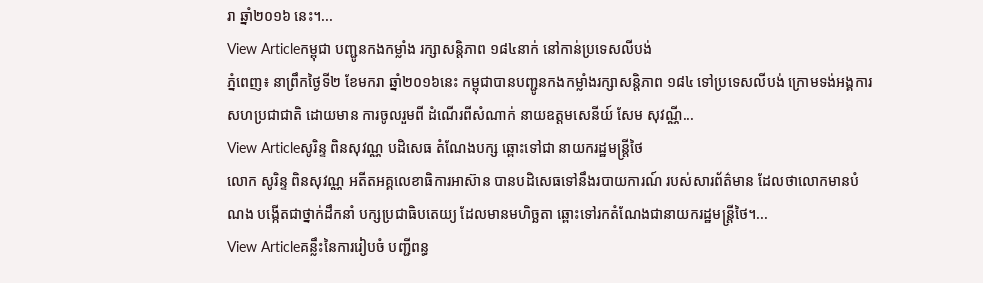រា ឆ្នាំ២០១៦ នេះ។...
View Articleកម្ពុជា បញ្ជូនកងកម្លាំង រក្សាសន្តិភាព ១៨៤នាក់ នៅកាន់ប្រទេសលីបង់
ភ្នំពេញ៖ នាព្រឹកថ្ងៃទី២ ខែមករា ឆ្នាំ២០១៦នេះ កម្ពុជាបានបញ្ជូនកងកម្លាំងរក្សាសន្តិភាព ១៨៤ ទៅប្រទេសលីបង់ ក្រោមទង់អង្គការសហប្រជាជាតិ ដោយមាន ការចូលរួមពី ដំណើរពីសំណាក់ នាយឧត្តមសេនីយ៍ សែម សុវណ្ណី...
View Articleសូរិន្ទ ពិនសុវណ្ណ បដិសេធ តំណែងបក្ស ឆ្ពោះទៅជា នាយករដ្ឋមន្រ្តីថៃ
លោក សូរិន្ទ ពិនសុវណ្ណ អតីតអគ្គលេខាធិការអាស៊ាន បានបដិសេធទៅនឹងរបាយការណ៍ របស់សារព័ត៌មាន ដែលថាលោកមានបំណង បង្កើតជាថ្នាក់ដឹកនាំ បក្សប្រជាធិបតេយ្យ ដែលមានមហិច្ឆតា ឆ្ពោះទៅរកតំណែងជានាយករដ្ឋមន្រ្តីថៃ។...
View Articleគន្លឹះនៃការរៀបចំ បញ្ជីពន្ធ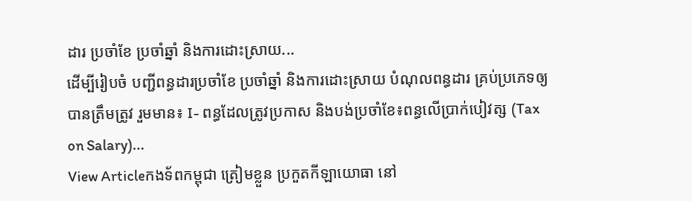ដារ ប្រចាំខែ ប្រចាំឆ្នាំ និងការដោះស្រាយ...
ដើម្បីរៀបចំ បញ្ជីពន្ធដារប្រចាំខែ ប្រចាំឆ្នាំ និងការដោះស្រាយ បំណុលពន្ធដារ គ្រប់ប្រភេទឲ្យបានត្រឹមត្រូវ រួមមាន៖ I- ពន្ធដែលត្រូវប្រកាស និងបង់ប្រចាំខែ៖ពន្ធលើប្រាក់បៀវត្ស (Tax on Salary)...
View Articleកងទ័ពកម្ពុជា ត្រៀមខ្លួន ប្រកួតកីឡាយោធា នៅ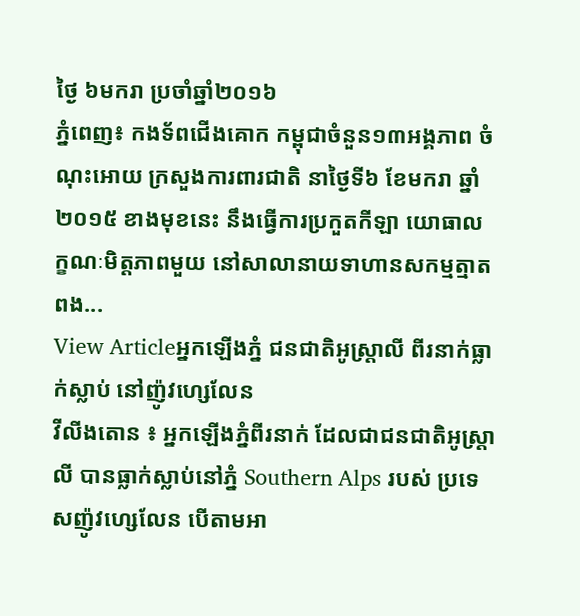ថ្ងៃ ៦មករា ប្រចាំឆ្នាំ២០១៦
ភ្នំពេញ៖ កងទ័ពជើងគោក កម្ពុជាចំនួន១៣អង្គភាព ចំណុះអោយ ក្រសួងការពារជាតិ នាថ្ងៃទី៦ ខែមករា ឆ្នាំ២០១៥ ខាងមុខនេះ នឹងធ្វើការប្រកួតកីឡា យោធាលក្ខណៈមិត្តភាពមួយ នៅសាលានាយទាហានសកម្មត្មាតពង...
View Articleអ្នកឡើងភ្នំ ជនជាតិអូស្ត្រាលី ពីរនាក់ធ្លាក់ស្លាប់ នៅញ៉ូវហ្សេលែន
វីលីងតោន ៖ អ្នកឡើងភ្នំពីរនាក់ ដែលជាជនជាតិអូស្ត្រាលី បានធ្លាក់ស្លាប់នៅភ្នំ Southern Alps របស់ ប្រទេសញ៉ូវហ្សេលែន បើតាមអា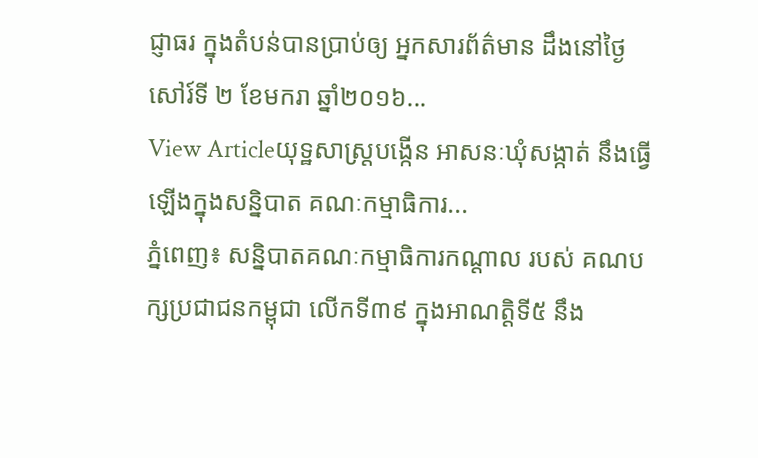ជ្ញាធរ ក្នុងតំបន់បានប្រាប់ឲ្យ អ្នកសារព័ត៌មាន ដឹងនៅថ្ងៃ សៅរ៍ទី ២ ខែមករា ឆ្នាំ២០១៦...
View Articleយុទ្ឋសាស្រ្តបង្កើន អាសនៈឃុំសង្កាត់ នឹងធ្វើឡើងក្នុងសន្និបាត គណៈកម្មាធិការ...
ភ្នំពេញ៖ សន្និបាតគណៈកម្មាធិការកណ្តាល របស់ គណបក្សប្រជាជនកម្ពុជា លើកទី៣៩ ក្នុងអាណត្តិទី៥ នឹង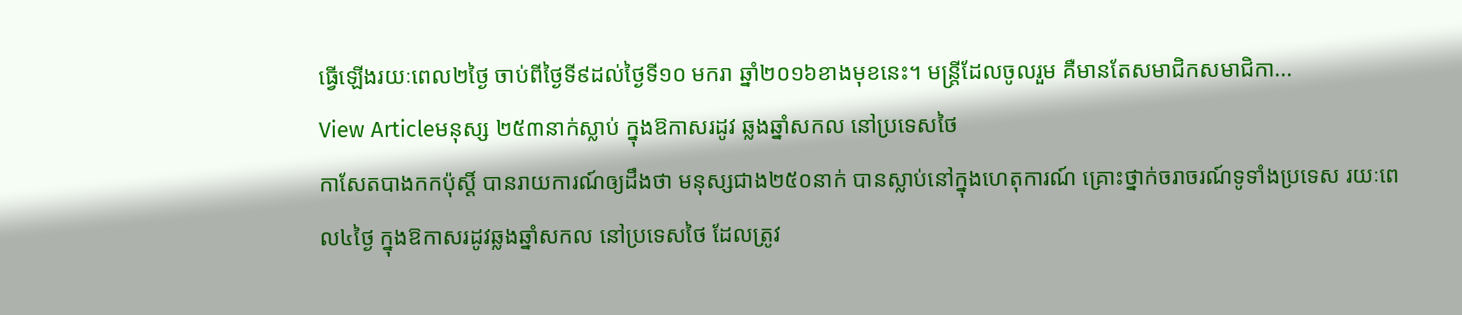ធ្វើឡើងរយៈពេល២ថ្ងៃ ចាប់ពីថ្ងៃទី៩ដល់ថ្ងៃទី១០ មករា ឆ្នាំ២០១៦ខាងមុខនេះ។ មន្រ្តីដែលចូលរួម គឺមានតែសមាជិកសមាជិកា...
View Articleមនុស្ស ២៥៣នាក់ស្លាប់ ក្នុងឱកាសរដូវ ឆ្លងឆ្នាំសកល នៅប្រទេសថៃ
កាសែតបាងកកប៉ុស្តិ៍ បានរាយការណ៍ឲ្យដឹងថា មនុស្សជាង២៥០នាក់ បានស្លាប់នៅក្នុងហេតុការណ៍ គ្រោះថ្នាក់ចរាចរណ៍ទូទាំងប្រទេស រយៈពេល៤ថ្ងៃ ក្នុងឱកាសរដូវឆ្លងឆ្នាំសកល នៅប្រទេសថៃ ដែលត្រូវ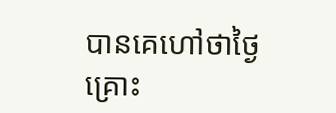បានគេហៅថាថ្ងៃគ្រោះ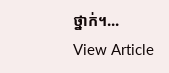ថ្នាក់។...
View Article